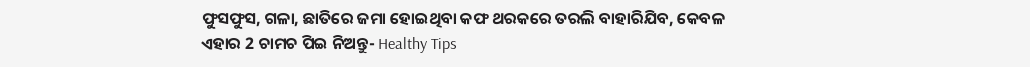ଫୁସଫୁସ, ଗଳା, ଛାତିରେ ଜମା ହୋଇଥିବା କଫ ଥରକରେ ତରଲି ବାହାରିଯିବ, କେବଳ ଏହାର 2 ଚାମଚ ପିଇ ନିଅନ୍ତୁ- Healthy Tips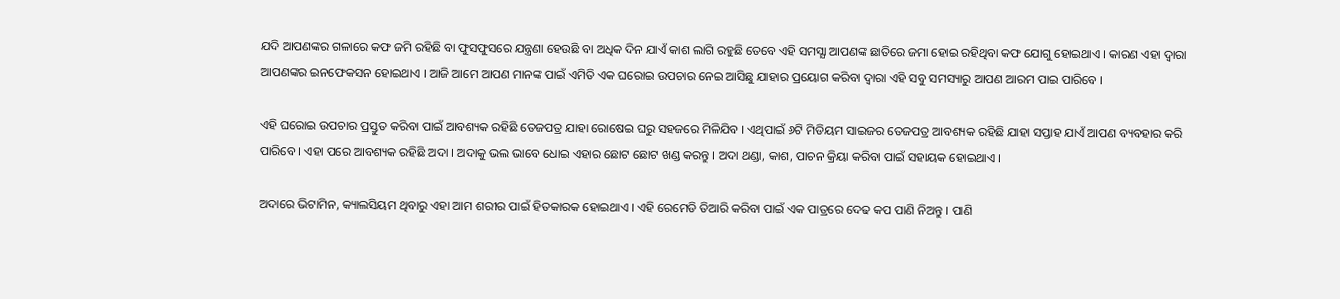ଯଦି ଆପଣଙ୍କର ଗଳାରେ କଫ ଜମି ରହିଛି ବା ଫୁସଫୁସରେ ଯନ୍ତ୍ରଣା ହେଉଛି ବା ଅଧିକ ଦିନ ଯାଏଁ କାଶ ଲାଗି ରହୁଛି ତେବେ ଏହି ସମସ୍ଯା ଆପଣଙ୍କ ଛାତିରେ ଜମା ହୋଇ ରହିଥିବା କଫ ଯୋଗୁ ହୋଇଥାଏ । କାରଣ ଏହା ଦ୍ଵାରା ଆପଣଙ୍କର ଇନଫେକସନ ହୋଇଥାଏ । ଆଜି ଆମେ ଆପଣ ମାନଙ୍କ ପାଇଁ ଏମିତି ଏକ ଘରୋଇ ଉପଚାର ନେଇ ଆସିଛୁ ଯାହାର ପ୍ରୟୋଗ କରିବା ଦ୍ଵାରା ଏହି ସବୁ ସମସ୍ୟାରୁ ଆପଣ ଆରମ ପାଇ ପାରିବେ ।

ଏହି ଘରୋଇ ଉପଚାର ପ୍ରସ୍ତୁତ କରିବା ପାଇଁ ଆବଶ୍ୟକ ରହିଛି ତେଜପତ୍ର ଯାହା ରୋଷେଇ ଘରୁ ସହଜରେ ମିଳିଯିବ । ଏଥିପାଇଁ ୬ଟି ମିଡିୟମ ସାଇଜର ତେଜପତ୍ର ଆବଶ୍ୟକ ରହିଛି ଯାହା ସପ୍ତାହ ଯାଏଁ ଆପଣ ବ୍ୟବହାର କରି ପାରିବେ । ଏହା ପରେ ଆବଶ୍ୟକ ରହିଛି ଅଦା । ଅଦାକୁ ଭଲ ଭାବେ ଧୋଇ ଏହାର ଛୋଟ ଛୋଟ ଖଣ୍ଡ କରନ୍ତୁ । ଅଦା ଥଣ୍ଡା, କାଶ, ପାଚନ କ୍ରିୟା କରିବା ପାଇଁ ସହାୟକ ହୋଇଥାଏ ।

ଅଦାରେ ଭିଟାମିନ, କ୍ୟାଲସିୟମ ଥିବାରୁ ଏହା ଆମ ଶରୀର ପାଇଁ ହିତକାରକ ହୋଇଥାଏ । ଏହି ରେମେଡି ତିଆରି କରିବା ପାଇଁ ଏକ ପାତ୍ରରେ ଦେଢ କପ ପାଣି ନିଅନ୍ତୁ । ପାଣି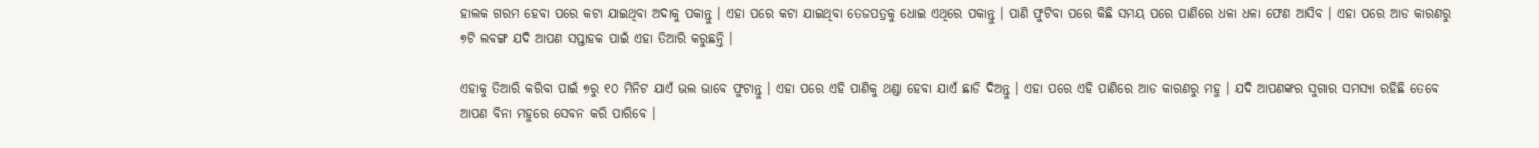ହାଲକ ଗରମ ହେବା ପରେ କଟା ଯାଇଥିବା ଅଦାକୁ ପକାନ୍ତୁ । ଏହା ପରେ କଟା ଯାଇଥିବା ତେଜପତ୍ରକୁ ଧୋଇ ଏଥିରେ ପକାନ୍ତୁ । ପାଣି ଫୁଟିବା ପରେ କିଛି ସମୟ ପରେ ପାଣିରେ ଧଳା ଧଳା ଫେଣ ଆସିବ । ଏହା ପରେ ଆଡ କାରଣରୁ ୭ଟି ଲବଙ୍ଗ ଯଦି ଆପଣ ସପ୍ତାହକ ପାଇଁ ଏହା ତିଆରି କରୁଛନ୍ତି ।

ଏହାକୁ ତିଆରି କରିବା ପାଇଁ ୭ରୁ ୧୦ ମିନିଟ ଯାଏଁ ଭଲ ଭାବେ ଫୁଟାନ୍ତୁ । ଏହା ପରେ ଏହି ପାଣିକୁ ଥଣ୍ଡା ହେବା ଯାଏଁ ଛାଡି ଦିଅନ୍ତୁ । ଏହା ପରେ ଏହି ପାଣିରେ ଆଡ କାରଣରୁ ମହୁ । ଯଦି ଆପଣଙ୍କର ସୁଗାର ସମସ୍ଯା ରହିଛି ତେବେ ଆପଣ ବିନା ମହୁରେ ସେବନ କରି ପାରିବେ ।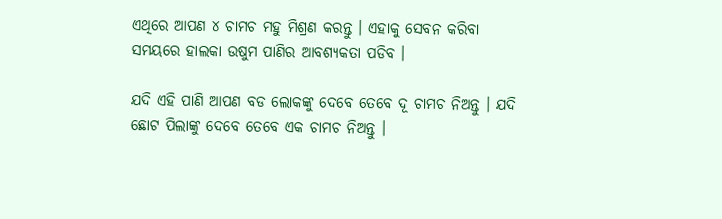ଏଥିରେ ଆପଣ ୪ ଚାମଚ ମହୁ ମିଶ୍ରଣ କରନ୍ତୁ । ଏହାକୁ ସେବନ କରିବା ସମୟରେ ହାଲକା ଉଷୁମ ପାଣିର ଆବଶ୍ୟକତା ପଡିବ ।

ଯଦି ଏହି ପାଣି ଆପଣ ବଡ ଲୋକଙ୍କୁ ଦେବେ ତେବେ ଦୂ ଚାମଚ ନିଅନ୍ତୁ । ଯଦି ଛୋଟ ପିଲାଙ୍କୁ ଦେବେ ତେବେ ଏକ ଚାମଚ ନିଅନ୍ତୁ ।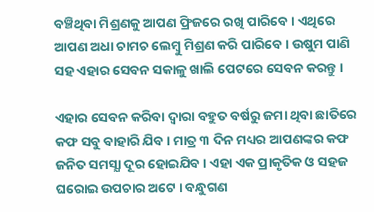ବଞ୍ଚିଥିବା ମିଶ୍ରଣକୁ ଆପଣ ଫ୍ରିଜରେ ରଖି ପାରିବେ । ଏଥିରେ ଆପଣ ଅଧା ଚାମଚ ଲେମ୍ବୁ ମିଶ୍ରଣ କରି ପାରିବେ । ଉଷୁମ ପାଣି ସହ ଏହାର ସେବନ ସକାଳୁ ଖାଲି ପେଟରେ ସେବନ କରନ୍ତୁ ।

ଏହାର ସେବନ କରିବା ଦ୍ଵାରା ବହୁତ ବର୍ଷରୁ ଜମା ଥିବା ଛାତିରେ କଫ ସବୁ ବାହାରି ଯିବ । ମାତ୍ର ୩ ଦିନ ମଧ୍ୟର ଆପଣଙ୍କର କଫ ଜନିତ ସମସ୍ଯା ଦୂର ହୋଇଯିବ । ଏହା ଏକ ପ୍ରାକୃତିକ ଓ ସହଜ ଘରୋଇ ଉପଚାର ଅଟେ । ବନ୍ଧୁଗଣ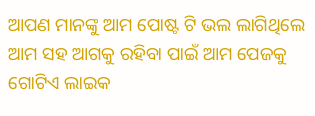ଆପଣ ମାନଙ୍କୁ ଆମ ପୋଷ୍ଟ ଟି ଭଲ ଲାଗିଥିଲେ ଆମ ସହ ଆଗକୁ ରହିବା ପାଇଁ ଆମ ପେଜକୁ ଗୋଟିଏ ଲାଇକ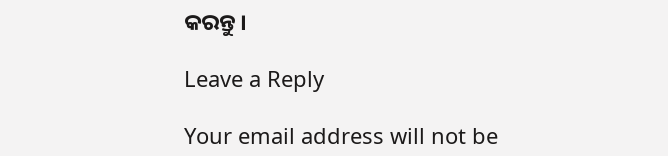କରନ୍ତୁ ।

Leave a Reply

Your email address will not be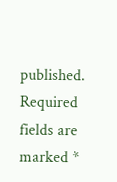published. Required fields are marked *